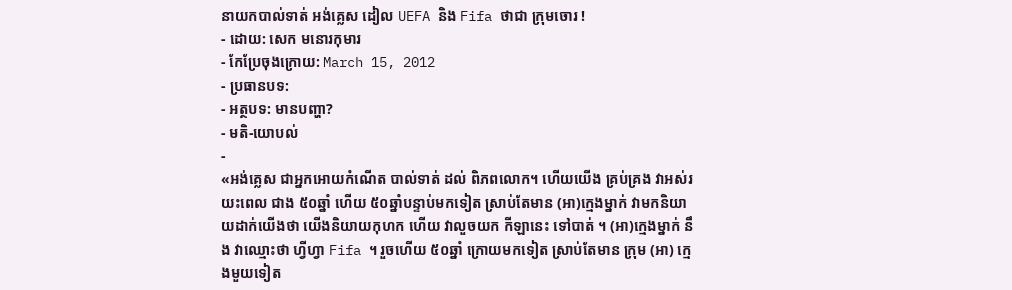នាយកបាល់ទាត់ អង់គ្លេស ដៀល UEFA និង Fifa ថាជា ក្រុមចោរ !
- ដោយ: សេក មនោរកុមារ
- កែប្រែចុងក្រោយ: March 15, 2012
- ប្រធានបទ:
- អត្ថបទ: មានបញ្ហា?
- មតិ-យោបល់
-
«អង់គ្លេស ជាអ្នកអោយកំណើត បាល់ទាត់ ដល់ ពិភពលោក។ ហើយយើង គ្រប់គ្រង វាអស់រយះពេល ជាង ៥០ឆ្នាំ ហើយ ៥០ឆ្នាំបន្ទាប់មកទៀត ស្រាប់តែមាន (អា)ក្មេងម្នាក់ វាមកនិយាយដាក់យើងថា យើងនិយាយកុហក ហើយ វាលួចយក កីឡានេះ ទៅបាត់ ។ (អា)ក្មេងម្នាក់ នឹង វាឈ្មោះថា ហ្វីហ្វា Fifa ។ រួចហើយ ៥០ឆ្នាំ ក្រោយមកទៀត ស្រាប់តែមាន ក្រុម (អា) ក្មេងមួយទៀត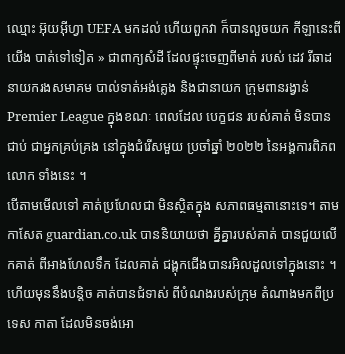ឈ្មោះ អ៊ុយអ៊ីហ្វា UEFA មកដល់ ហើយពួកវា ក៏បានលួចយក កីឡានេះពីយើង បាត់ទៅទៀត » ជាពាក្យសំដី ដែលផ្ទុះចេញពីមាត់ របស់ ដេវ រីឆាដ នាយករងសមាគម បាល់ទាត់អង់គ្លេង និងជានាយក ក្រុមពានរង្វាន់ Premier League ក្នុងខណៈ ពេលដែល បេក្ខជន របស់គាត់ មិនបានជាប់ ជាអ្នកគ្រប់គ្រង នៅក្នុងជំរើសមួយ ប្រចាំឆ្នាំ ២០២២ នៃអង្គការពិភពលោក ទាំងនេះ ។
បើតាមមើលទៅ គាត់ប្រហែលជា មិនស្ថិតក្នុង សភាពធម្មតានោះទេ។ តាមកាសែត guardian.co.uk បាននិយាយថា គ្នីគ្នារបស់គាត់ បានជួយលើកគាត់ ពីអាងហែលទឹក ដែលគាត់ ជង្ពុកជើងបានរអិលដួលទៅក្នុងនោះ ។ ហើយមុននឹងបន្តិច គាត់បានជំទាស់ ពីបំណងរបស់ក្រុម តំណាងមកពីប្រទេស កាតា ដែលមិនចង់អោ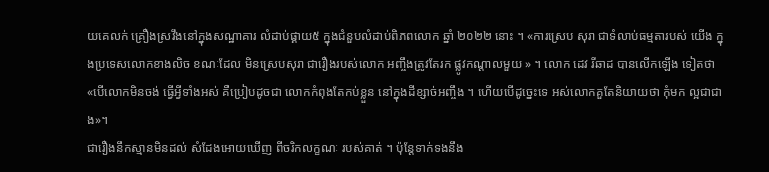យគេលក់ គ្រឿងស្រវឹងនៅក្នុងសណ្ឋាគារ លំដាប់ផ្គាយ៥ ក្នុងជំនួបលំដាប់ពិភពលោក ឆ្នាំ ២០២២ នោះ ។ «ការស្រេប សុរា ជាទំលាប់ធម្មតារបស់ យើង ក្នុងប្រទេសលោកខាងលិច ខណៈដែល មិនស្រេបសុរា ជារឿងរបស់លោក អញ្ចឹងត្រូវតែរក ផ្លូវកណ្ដាលមួយ » ។ លោក ដេវ រីឆាដ បានលើកឡើង ទៀតថា «បើលោកមិនចង់ ធ្វើអ្វីទាំងអស់ គឺប្រៀបដូចជា លោកកំពុងតែកប់ខ្លួន នៅក្នុងដីខ្សាច់អញ្ចឹង ។ ហើយបើដូច្នេះទេ អស់លោកគួតែនិយាយថា កុំមក ល្អជាជាង»។
ជារឿងនឹកស្មានមិនដល់ សំដែងអោយឃើញ ពីចរិកលក្ខណៈ របស់គាត់ ។ ប៉ុន្តែទាក់ទងនឹង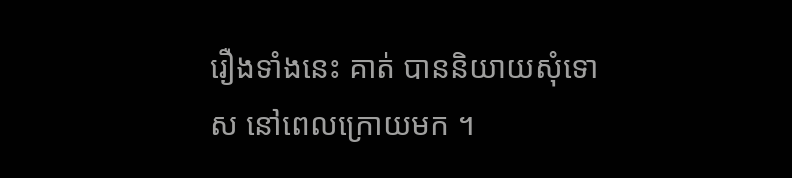រឿងទាំងនេះ គាត់ បាននិយាយសុំទោស នៅពេលក្រោយមក ។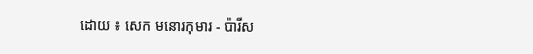ដោយ ៖ សេក មនោរកុមារ - ប៉ារីស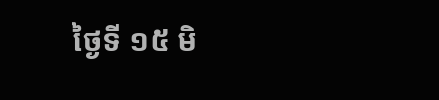ថ្ងៃទី ១៥ មិ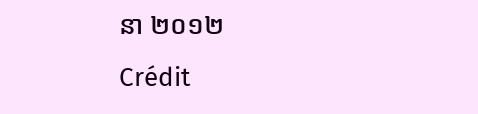នា ២០១២
Crédit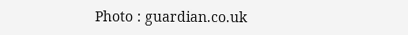Photo : guardian.co.uk